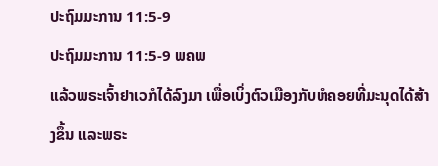ປະຖົມມະການ 11:5-9
ປະຖົມມະການ 11:5-9 ພຄພ
ແລ້ວພຣະເຈົ້າຢາເວກໍໄດ້ລົງມາ ເພື່ອເບິ່ງຕົວເມືອງກັບຫໍຄອຍທີ່ມະນຸດໄດ້ສ້າງຂຶ້ນ ແລະພຣະ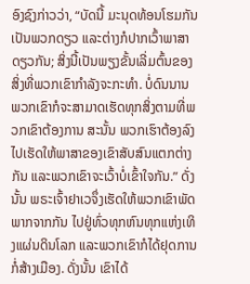ອົງຊົງກ່າວວ່າ, “ບັດນີ້ ມະນຸດທ້ອນໂຮມກັນເປັນພວກດຽວ ແລະຕ່າງກໍປາກເວົ້າພາສາດຽວກັນ; ສິ່ງນີ້ເປັນພຽງຂັ້ນເລີ່ມຕົ້ນຂອງສິ່ງທີ່ພວກເຂົາກຳລັງຈະກະທຳ. ບໍ່ດົນນານ ພວກເຂົາກໍຈະສາມາດເຮັດທຸກສິ່ງຕາມທີ່ພວກເຂົາຕ້ອງການ ສະນັ້ນ ພວກເຮົາຕ້ອງລົງໄປເຮັດໃຫ້ພາສາຂອງເຂົາສັບສົນແຕກຕ່າງກັນ ແລະພວກເຂົາຈະເວົ້າບໍ່ເຂົ້າໃຈກັນ.” ດັ່ງນັ້ນ ພຣະເຈົ້າຢາເວຈຶ່ງເຮັດໃຫ້ພວກເຂົາພັດພາກຈາກກັນ ໄປຢູ່ທົ່ວທຸກຫົນທຸກແຫ່ງເທິງແຜ່ນດິນໂລກ ແລະພວກເຂົາກໍໄດ້ຢຸດການກໍ່ສ້າງເມືອງ. ດັ່ງນັ້ນ ເຂົາໄດ້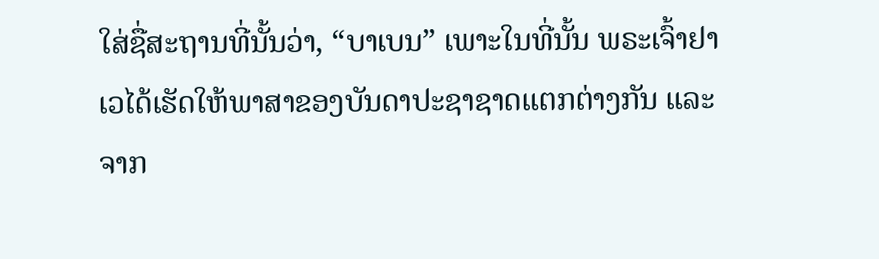ໃສ່ຊື່ສະຖານທີ່ນັ້ນວ່າ, “ບາເບນ” ເພາະໃນທີ່ນັ້ນ ພຣະເຈົ້າຢາເວໄດ້ເຮັດໃຫ້ພາສາຂອງບັນດາປະຊາຊາດແຕກຕ່າງກັນ ແລະຈາກ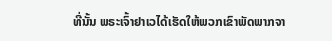ທີ່ນັ້ນ ພຣະເຈົ້າຢາເວໄດ້ເຮັດໃຫ້ພວກເຂົາພັດພາກຈາ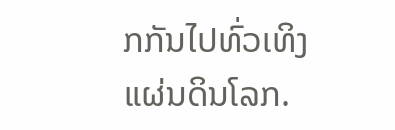ກກັນໄປທົ່ວເທິງແຜ່ນດິນໂລກ.